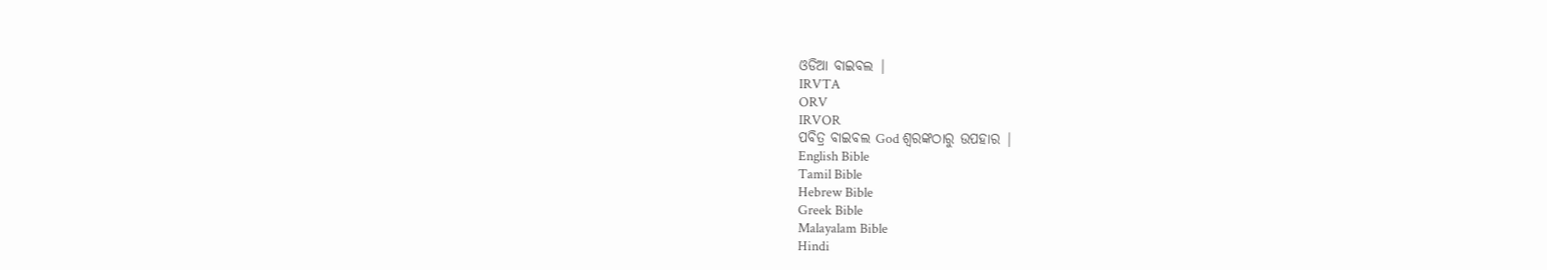ଓଡିଆ ବାଇବଲ |
IRVTA
ORV
IRVOR
ପବିତ୍ର ବାଇବଲ God ଶ୍ବରଙ୍କଠାରୁ ଉପହାର |
English Bible
Tamil Bible
Hebrew Bible
Greek Bible
Malayalam Bible
Hindi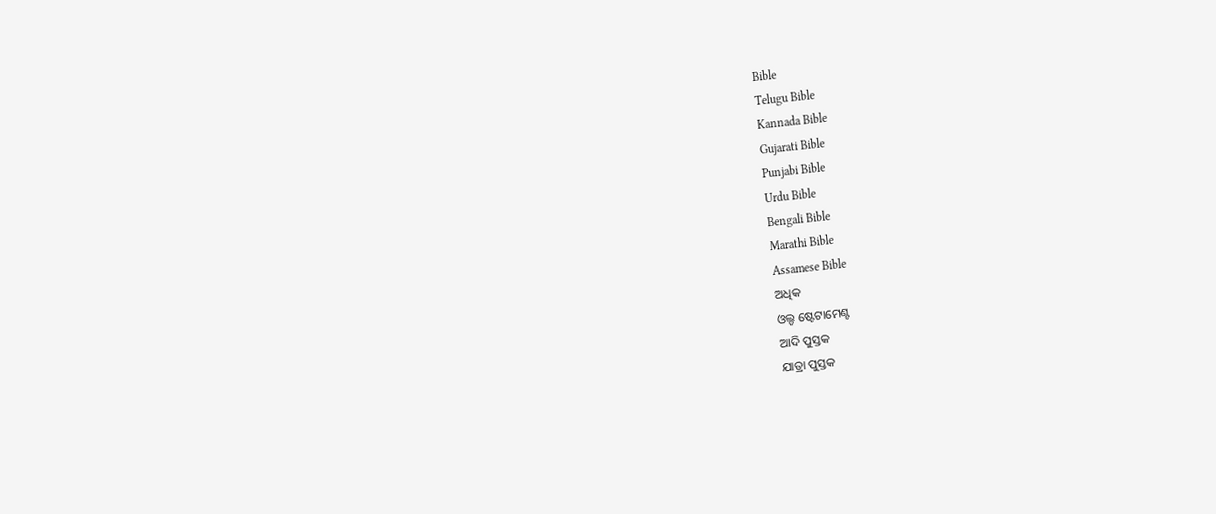Bible
Telugu Bible
Kannada Bible
Gujarati Bible
Punjabi Bible
Urdu Bible
Bengali Bible
Marathi Bible
Assamese Bible
ଅଧିକ
ଓଲ୍ଡ ଷ୍ଟେଟାମେଣ୍ଟ
ଆଦି ପୁସ୍ତକ
ଯାତ୍ରା ପୁସ୍ତକ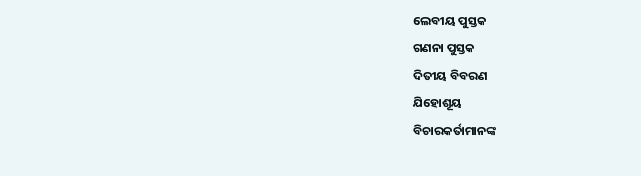ଲେବୀୟ ପୁସ୍ତକ
ଗଣନା ପୁସ୍ତକ
ଦିତୀୟ ବିବରଣ
ଯିହୋଶୂୟ
ବିଚାରକର୍ତାମାନଙ୍କ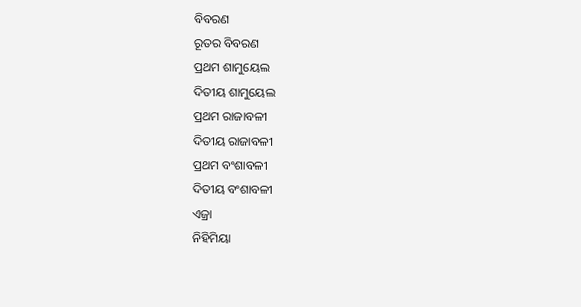ବିବରଣ
ରୂତର ବିବରଣ
ପ୍ରଥମ ଶାମୁୟେଲ
ଦିତୀୟ ଶାମୁୟେଲ
ପ୍ରଥମ ରାଜାବଳୀ
ଦିତୀୟ ରାଜାବଳୀ
ପ୍ରଥମ ବଂଶାବଳୀ
ଦିତୀୟ ବଂଶାବଳୀ
ଏଜ୍ରା
ନିହିମିୟା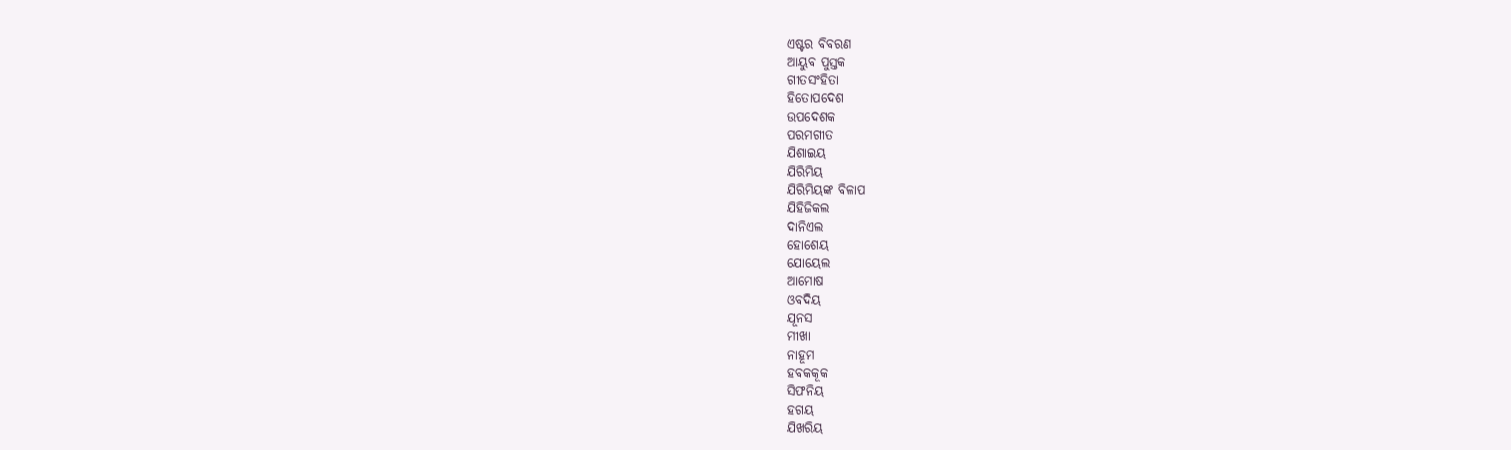ଏଷ୍ଟର ବିବରଣ
ଆୟୁବ ପୁସ୍ତକ
ଗୀତସଂହିତା
ହିତୋପଦେଶ
ଉପଦେଶକ
ପରମଗୀତ
ଯିଶାଇୟ
ଯିରିମିୟ
ଯିରିମିୟଙ୍କ ବିଳାପ
ଯିହିଜିକଲ
ଦାନିଏଲ
ହୋଶେୟ
ଯୋୟେଲ
ଆମୋଷ
ଓବଦିୟ
ଯୂନସ
ମୀଖା
ନାହୂମ
ହବକକୂକ
ସିଫନିୟ
ହଗୟ
ଯିଖରିୟ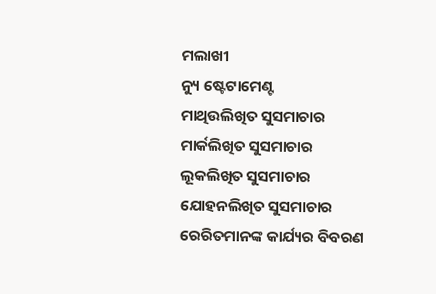ମଲାଖୀ
ନ୍ୟୁ ଷ୍ଟେଟାମେଣ୍ଟ
ମାଥିଉଲିଖିତ ସୁସମାଚାର
ମାର୍କଲିଖିତ ସୁସମାଚାର
ଲୂକଲିଖିତ ସୁସମାଚାର
ଯୋହନଲିଖିତ ସୁସମାଚାର
ରେରିତମାନଙ୍କ କାର୍ଯ୍ୟର ବିବରଣ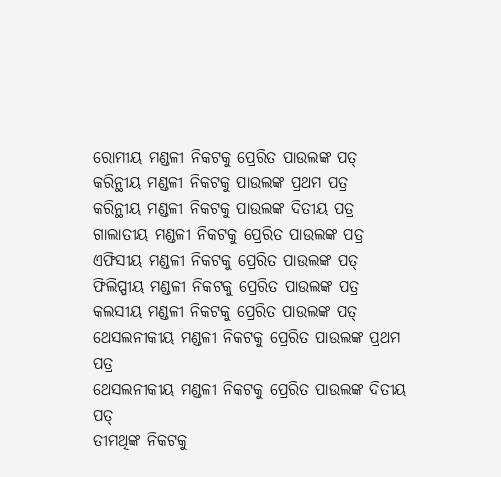ରୋମୀୟ ମଣ୍ଡଳୀ ନିକଟକୁ ପ୍ରେରିତ ପାଉଲଙ୍କ ପତ୍
କରିନ୍ଥୀୟ ମଣ୍ଡଳୀ ନିକଟକୁ ପାଉଲଙ୍କ ପ୍ରଥମ ପତ୍ର
କରିନ୍ଥୀୟ ମଣ୍ଡଳୀ ନିକଟକୁ ପାଉଲଙ୍କ ଦିତୀୟ ପତ୍ର
ଗାଲାତୀୟ ମଣ୍ଡଳୀ ନିକଟକୁ ପ୍ରେରିତ ପାଉଲଙ୍କ ପତ୍ର
ଏଫିସୀୟ ମଣ୍ଡଳୀ ନିକଟକୁ ପ୍ରେରିତ ପାଉଲଙ୍କ ପତ୍
ଫିଲିପ୍ପୀୟ ମଣ୍ଡଳୀ ନିକଟକୁ ପ୍ରେରିତ ପାଉଲଙ୍କ ପତ୍ର
କଲସୀୟ ମଣ୍ଡଳୀ ନିକଟକୁ ପ୍ରେରିତ ପାଉଲଙ୍କ ପତ୍
ଥେସଲନୀକୀୟ ମଣ୍ଡଳୀ ନିକଟକୁ ପ୍ରେରିତ ପାଉଲଙ୍କ ପ୍ରଥମ ପତ୍ର
ଥେସଲନୀକୀୟ ମଣ୍ଡଳୀ ନିକଟକୁ ପ୍ରେରିତ ପାଉଲଙ୍କ ଦିତୀୟ ପତ୍
ତୀମଥିଙ୍କ ନିକଟକୁ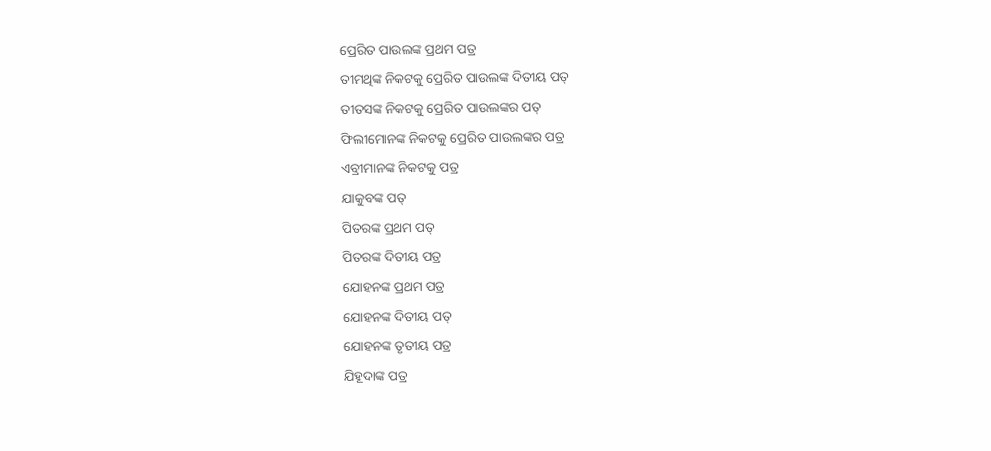ପ୍ରେରିତ ପାଉଲଙ୍କ ପ୍ରଥମ ପତ୍ର
ତୀମଥିଙ୍କ ନିକଟକୁ ପ୍ରେରିତ ପାଉଲଙ୍କ ଦିତୀୟ ପତ୍
ତୀତସଙ୍କ ନିକଟକୁ ପ୍ରେରିତ ପାଉଲଙ୍କର ପତ୍
ଫିଲୀମୋନଙ୍କ ନିକଟକୁ ପ୍ରେରିତ ପାଉଲଙ୍କର ପତ୍ର
ଏବ୍ରୀମାନଙ୍କ ନିକଟକୁ ପତ୍ର
ଯାକୁବଙ୍କ ପତ୍
ପିତରଙ୍କ ପ୍ରଥମ ପତ୍
ପିତରଙ୍କ ଦିତୀୟ ପତ୍ର
ଯୋହନଙ୍କ ପ୍ରଥମ ପତ୍ର
ଯୋହନଙ୍କ ଦିତୀୟ ପତ୍
ଯୋହନଙ୍କ ତୃତୀୟ ପତ୍ର
ଯିହୂଦାଙ୍କ ପତ୍ର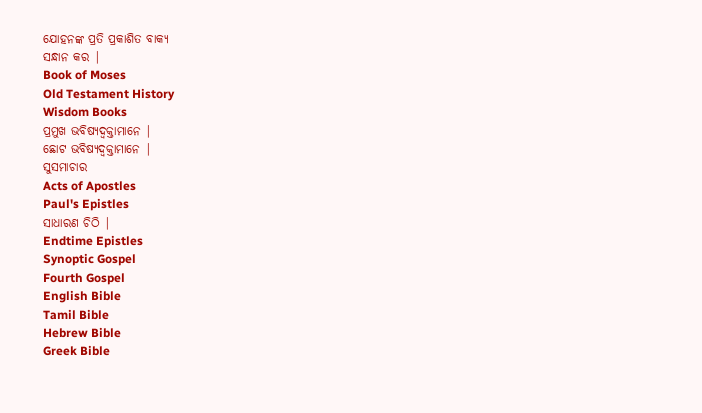ଯୋହନଙ୍କ ପ୍ରତି ପ୍ରକାଶିତ ବାକ୍ୟ
ସନ୍ଧାନ କର |
Book of Moses
Old Testament History
Wisdom Books
ପ୍ରମୁଖ ଭବିଷ୍ୟଦ୍ବକ୍ତାମାନେ |
ଛୋଟ ଭବିଷ୍ୟଦ୍ବକ୍ତାମାନେ |
ସୁସମାଚାର
Acts of Apostles
Paul's Epistles
ସାଧାରଣ ଚିଠି |
Endtime Epistles
Synoptic Gospel
Fourth Gospel
English Bible
Tamil Bible
Hebrew Bible
Greek Bible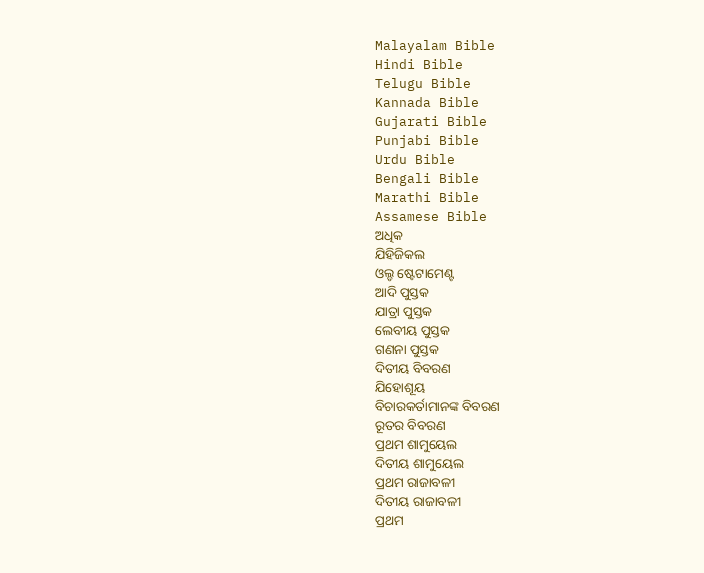Malayalam Bible
Hindi Bible
Telugu Bible
Kannada Bible
Gujarati Bible
Punjabi Bible
Urdu Bible
Bengali Bible
Marathi Bible
Assamese Bible
ଅଧିକ
ଯିହିଜିକଲ
ଓଲ୍ଡ ଷ୍ଟେଟାମେଣ୍ଟ
ଆଦି ପୁସ୍ତକ
ଯାତ୍ରା ପୁସ୍ତକ
ଲେବୀୟ ପୁସ୍ତକ
ଗଣନା ପୁସ୍ତକ
ଦିତୀୟ ବିବରଣ
ଯିହୋଶୂୟ
ବିଚାରକର୍ତାମାନଙ୍କ ବିବରଣ
ରୂତର ବିବରଣ
ପ୍ରଥମ ଶାମୁୟେଲ
ଦିତୀୟ ଶାମୁୟେଲ
ପ୍ରଥମ ରାଜାବଳୀ
ଦିତୀୟ ରାଜାବଳୀ
ପ୍ରଥମ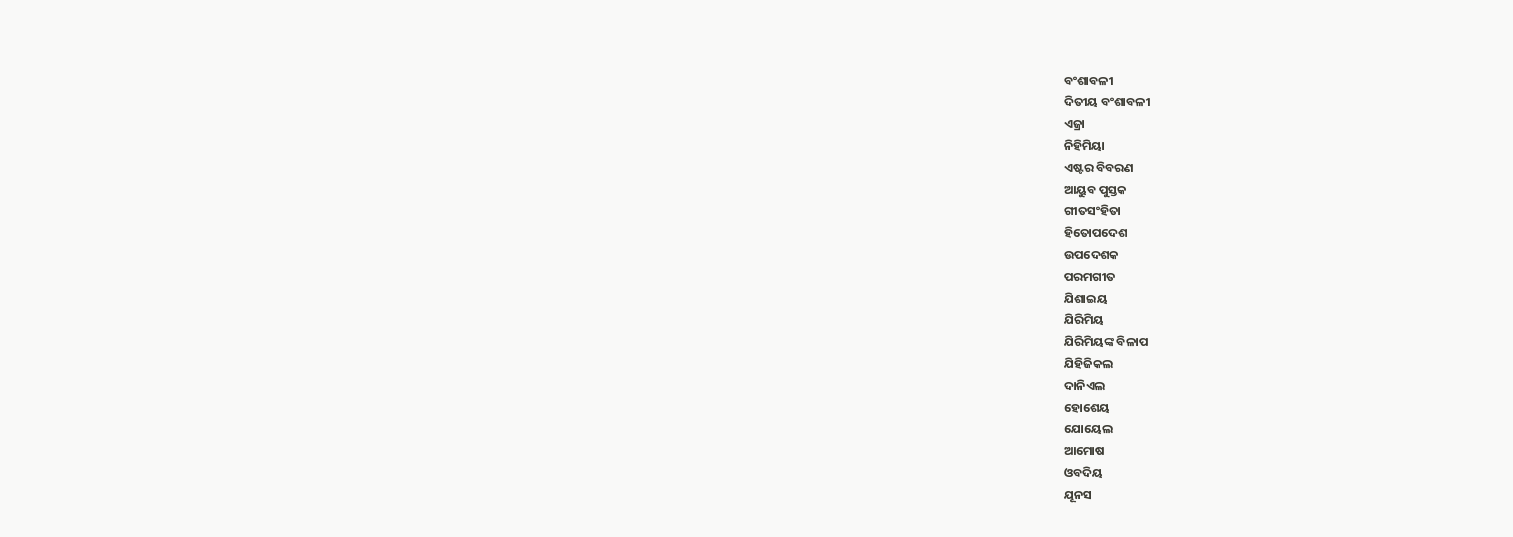ବଂଶାବଳୀ
ଦିତୀୟ ବଂଶାବଳୀ
ଏଜ୍ରା
ନିହିମିୟା
ଏଷ୍ଟର ବିବରଣ
ଆୟୁବ ପୁସ୍ତକ
ଗୀତସଂହିତା
ହିତୋପଦେଶ
ଉପଦେଶକ
ପରମଗୀତ
ଯିଶାଇୟ
ଯିରିମିୟ
ଯିରିମିୟଙ୍କ ବିଳାପ
ଯିହିଜିକଲ
ଦାନିଏଲ
ହୋଶେୟ
ଯୋୟେଲ
ଆମୋଷ
ଓବଦିୟ
ଯୂନସ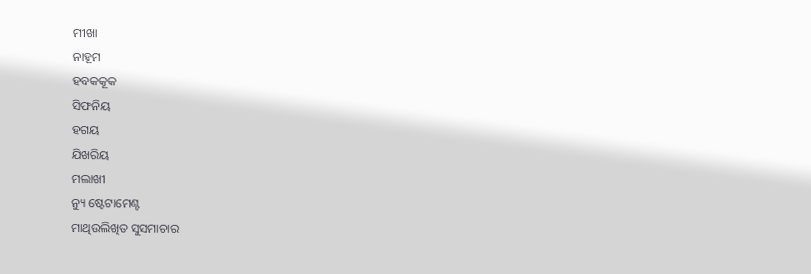ମୀଖା
ନାହୂମ
ହବକକୂକ
ସିଫନିୟ
ହଗୟ
ଯିଖରିୟ
ମଲାଖୀ
ନ୍ୟୁ ଷ୍ଟେଟାମେଣ୍ଟ
ମାଥିଉଲିଖିତ ସୁସମାଚାର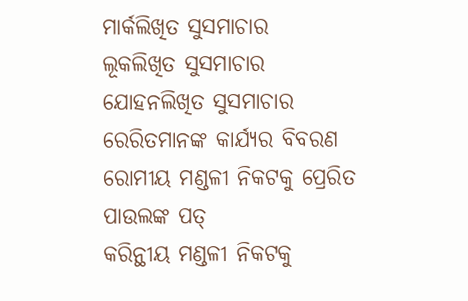ମାର୍କଲିଖିତ ସୁସମାଚାର
ଲୂକଲିଖିତ ସୁସମାଚାର
ଯୋହନଲିଖିତ ସୁସମାଚାର
ରେରିତମାନଙ୍କ କାର୍ଯ୍ୟର ବିବରଣ
ରୋମୀୟ ମଣ୍ଡଳୀ ନିକଟକୁ ପ୍ରେରିତ ପାଉଲଙ୍କ ପତ୍
କରିନ୍ଥୀୟ ମଣ୍ଡଳୀ ନିକଟକୁ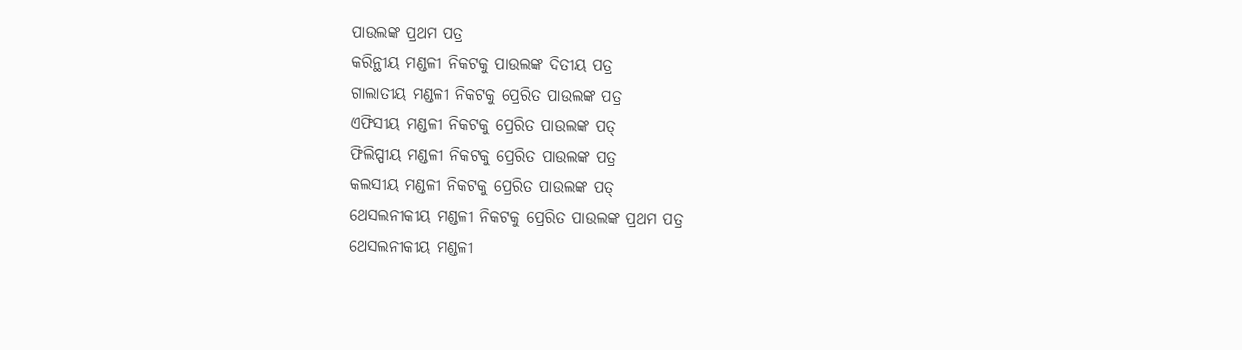ପାଉଲଙ୍କ ପ୍ରଥମ ପତ୍ର
କରିନ୍ଥୀୟ ମଣ୍ଡଳୀ ନିକଟକୁ ପାଉଲଙ୍କ ଦିତୀୟ ପତ୍ର
ଗାଲାତୀୟ ମଣ୍ଡଳୀ ନିକଟକୁ ପ୍ରେରିତ ପାଉଲଙ୍କ ପତ୍ର
ଏଫିସୀୟ ମଣ୍ଡଳୀ ନିକଟକୁ ପ୍ରେରିତ ପାଉଲଙ୍କ ପତ୍
ଫିଲିପ୍ପୀୟ ମଣ୍ଡଳୀ ନିକଟକୁ ପ୍ରେରିତ ପାଉଲଙ୍କ ପତ୍ର
କଲସୀୟ ମଣ୍ଡଳୀ ନିକଟକୁ ପ୍ରେରିତ ପାଉଲଙ୍କ ପତ୍
ଥେସଲନୀକୀୟ ମଣ୍ଡଳୀ ନିକଟକୁ ପ୍ରେରିତ ପାଉଲଙ୍କ ପ୍ରଥମ ପତ୍ର
ଥେସଲନୀକୀୟ ମଣ୍ଡଳୀ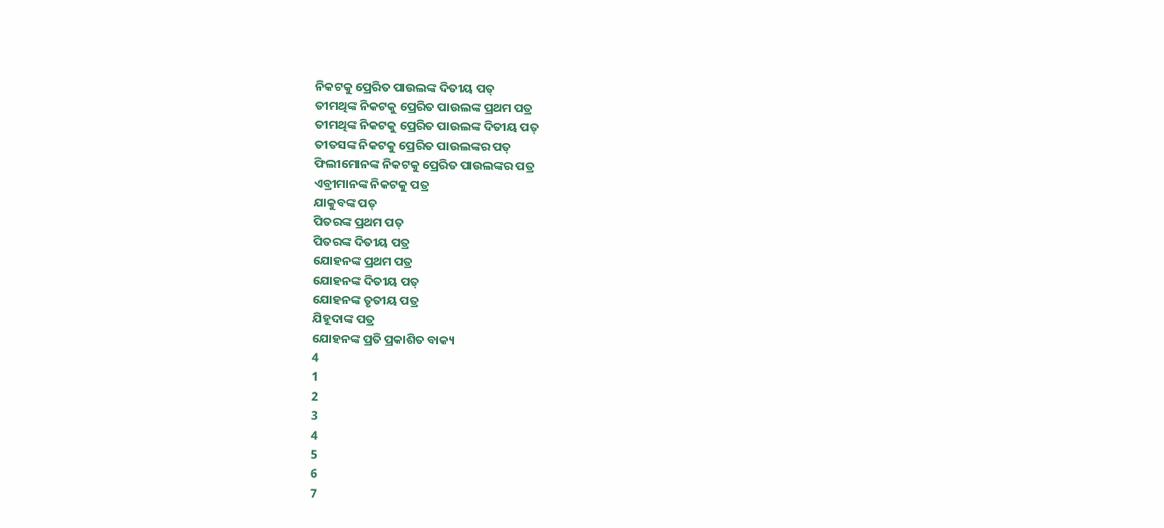ନିକଟକୁ ପ୍ରେରିତ ପାଉଲଙ୍କ ଦିତୀୟ ପତ୍
ତୀମଥିଙ୍କ ନିକଟକୁ ପ୍ରେରିତ ପାଉଲଙ୍କ ପ୍ରଥମ ପତ୍ର
ତୀମଥିଙ୍କ ନିକଟକୁ ପ୍ରେରିତ ପାଉଲଙ୍କ ଦିତୀୟ ପତ୍
ତୀତସଙ୍କ ନିକଟକୁ ପ୍ରେରିତ ପାଉଲଙ୍କର ପତ୍
ଫିଲୀମୋନଙ୍କ ନିକଟକୁ ପ୍ରେରିତ ପାଉଲଙ୍କର ପତ୍ର
ଏବ୍ରୀମାନଙ୍କ ନିକଟକୁ ପତ୍ର
ଯାକୁବଙ୍କ ପତ୍
ପିତରଙ୍କ ପ୍ରଥମ ପତ୍
ପିତରଙ୍କ ଦିତୀୟ ପତ୍ର
ଯୋହନଙ୍କ ପ୍ରଥମ ପତ୍ର
ଯୋହନଙ୍କ ଦିତୀୟ ପତ୍
ଯୋହନଙ୍କ ତୃତୀୟ ପତ୍ର
ଯିହୂଦାଙ୍କ ପତ୍ର
ଯୋହନଙ୍କ ପ୍ରତି ପ୍ରକାଶିତ ବାକ୍ୟ
4
1
2
3
4
5
6
7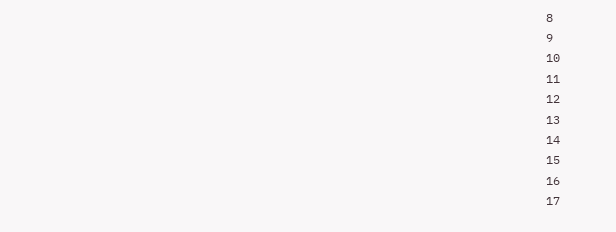8
9
10
11
12
13
14
15
16
17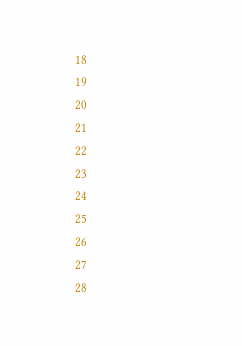18
19
20
21
22
23
24
25
26
27
28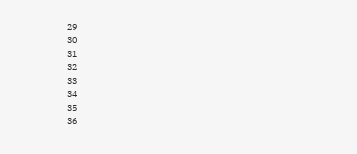29
30
31
32
33
34
35
36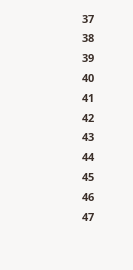37
38
39
40
41
42
43
44
45
46
47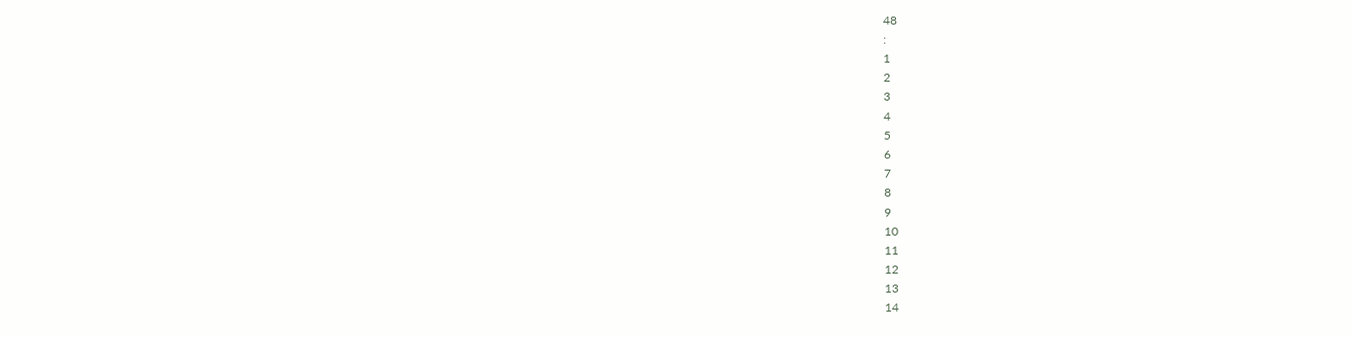48
:
1
2
3
4
5
6
7
8
9
10
11
12
13
14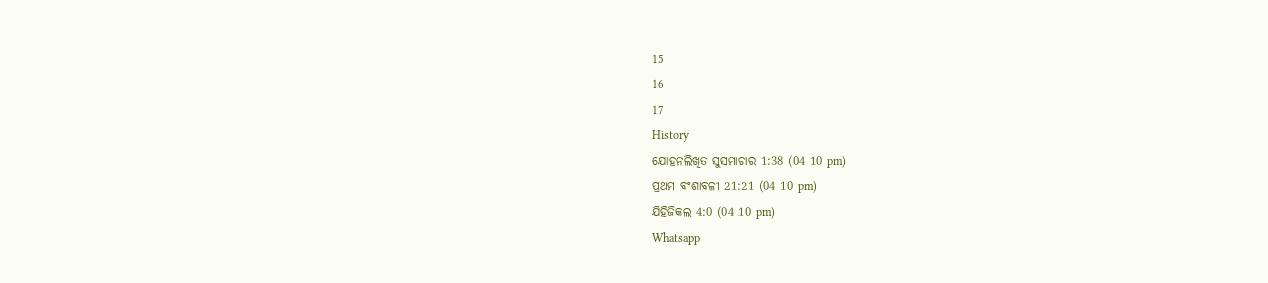15
16
17
History
ଯୋହନଲିଖିତ ସୁସମାଚାର 1:38 (04 10 pm)
ପ୍ରଥମ ବଂଶାବଳୀ 21:21 (04 10 pm)
ଯିହିଜିକଲ 4:0 (04 10 pm)
Whatsapp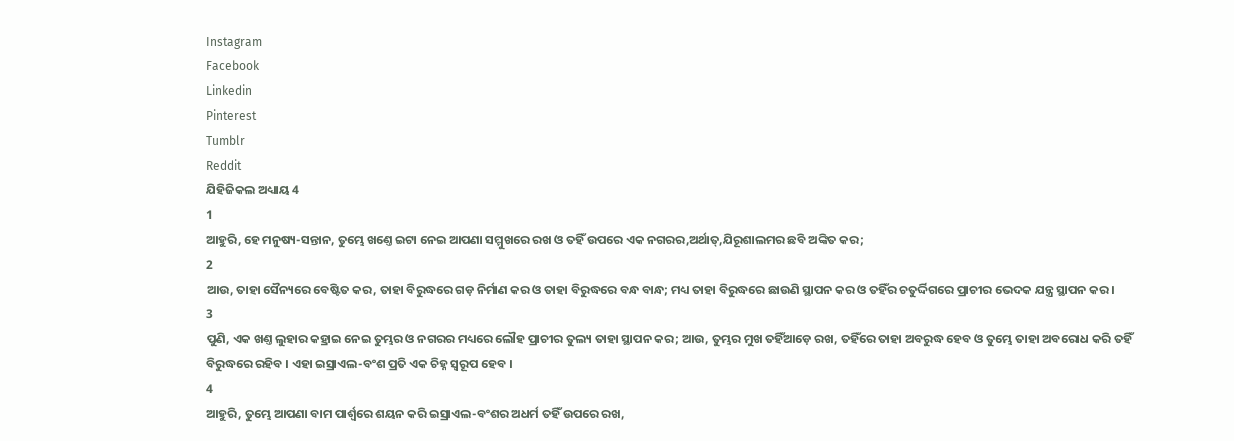Instagram
Facebook
Linkedin
Pinterest
Tumblr
Reddit
ଯିହିଜିକଲ ଅଧ୍ୟାୟ 4
1
ଆହୁରି, ହେ ମନୁଷ୍ୟ-ସନ୍ତାନ, ତୁମ୍ଭେ ଖଣ୍ତେ ଇଟା ନେଇ ଆପଣା ସମ୍ମୁଖରେ ରଖ ଓ ତହିଁ ଉପରେ ଏକ ନଗରର,ଅର୍ଥାତ୍,ଯିରୂଶାଲମର ଛବି ଅଙ୍କିତ କର;
2
ଆଉ, ତାହା ସୈନ୍ୟରେ ବେଷ୍ଟିତ କର, ତାହା ବିରୁଦ୍ଧରେ ଗଡ଼ ନିର୍ମାଣ କର ଓ ତାହା ବିରୁଦ୍ଧରେ ବନ୍ଧ ବାନ୍ଧ; ମଧ୍ୟ ତାହା ବିରୁଦ୍ଧରେ ଛାଉଣି ସ୍ଥାପନ କର ଓ ତହିଁର ଚତୁର୍ଦ୍ଦିଗରେ ପ୍ରାଚୀର ଭେଦକ ଯନ୍ତ୍ର ସ୍ଥାପନ କର ।
3
ପୁଣି, ଏକ ଖଣ୍ତ ଲୁହାର କହ୍ରାଇ ନେଇ ତୁମ୍ଭର ଓ ନଗରର ମଧ୍ୟରେ ଲୌହ ପ୍ରାଚୀର ତୁଲ୍ୟ ତାହା ସ୍ଥାପନ କର; ଆଉ, ତୁମ୍ଭର ମୁଖ ତହିଁଆଡ଼େ ରଖ, ତହିଁରେ ତାହା ଅବରୁଦ୍ଧ ହେବ ଓ ତୁମ୍ଭେ ତାହା ଅବରୋଧ କରି ତହିଁ ବିରୁଦ୍ଧରେ ରହିବ । ଏହା ଇସ୍ରାଏଲ-ବଂଶ ପ୍ରତି ଏକ ଚିହ୍ନ ସ୍ଵରୂପ ହେବ ।
4
ଆହୁରି, ତୁମ୍ଭେ ଆପଣା ବାମ ପାର୍ଶ୍ଵରେ ଶୟନ କରି ଇସ୍ରାଏଲ-ବଂଶର ଅଧର୍ମ ତହିଁ ଉପରେ ରଖ,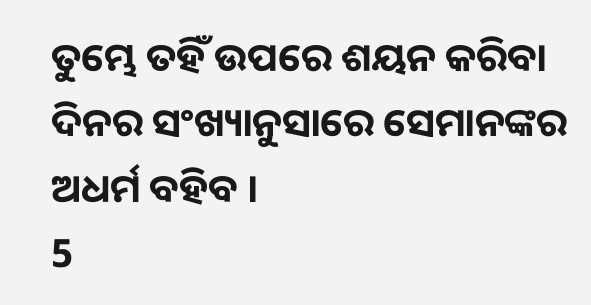ତୁମ୍ଭେ ତହିଁ ଉପରେ ଶୟନ କରିବା ଦିନର ସଂଖ୍ୟାନୁସାରେ ସେମାନଙ୍କର ଅଧର୍ମ ବହିବ ।
5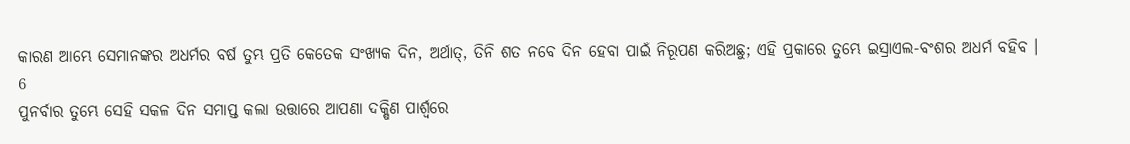କାରଣ ଆମ୍ଭେ ସେମାନଙ୍କର ଅଧର୍ମର ବର୍ଷ ତୁମ୍ଭ ପ୍ରତି କେତେକ ସଂଖ୍ୟକ ଦିନ, ଅର୍ଥାତ୍, ତିନି ଶତ ନବେ ଦିନ ହେବା ପାଇଁ ନିରୂପଣ କରିଅଛୁ; ଏହି ପ୍ରକାରେ ତୁମ୍ଭେ ଇସ୍ରାଏଲ-ବଂଶର ଅଧର୍ମ ବହିବ ।
6
ପୁନର୍ବାର ତୁମ୍ଭେ ସେହି ସକଳ ଦିନ ସମାପ୍ତ କଲା ଉତ୍ତାରେ ଆପଣା ଦକ୍ଷିଣ ପାର୍ଶ୍ଵରେ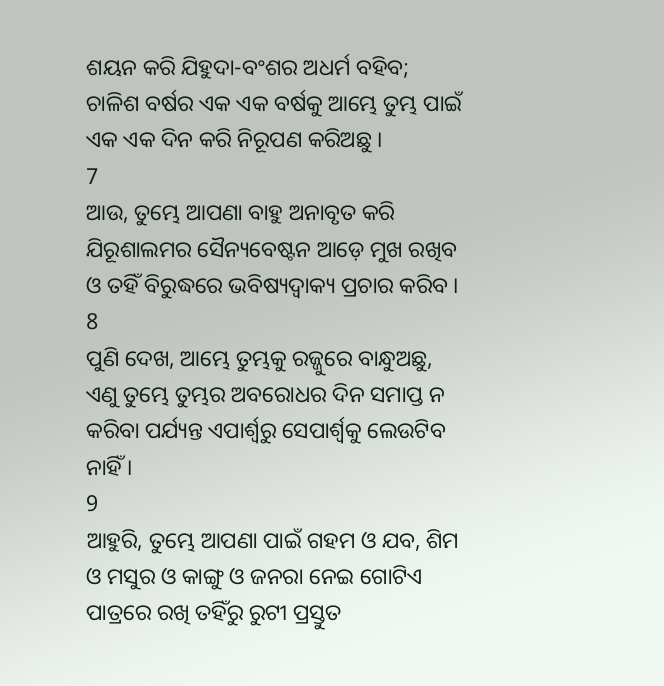ଶୟନ କରି ଯିହୁଦା-ବଂଶର ଅଧର୍ମ ବହିବ; ଚାଳିଶ ବର୍ଷର ଏକ ଏକ ବର୍ଷକୁ ଆମ୍ଭେ ତୁମ୍ଭ ପାଇଁ ଏକ ଏକ ଦିନ କରି ନିରୂପଣ କରିଅଛୁ ।
7
ଆଉ, ତୁମ୍ଭେ ଆପଣା ବାହୁ ଅନାବୃତ କରି ଯିରୂଶାଲମର ସୈନ୍ୟବେଷ୍ଟନ ଆଡ଼େ ମୁଖ ରଖିବ ଓ ତହିଁ ବିରୁଦ୍ଧରେ ଭବିଷ୍ୟଦ୍ବାକ୍ୟ ପ୍ରଚାର କରିବ ।
8
ପୁଣି ଦେଖ, ଆମ୍ଭେ ତୁମ୍ଭକୁ ରଜ୍ଜୁରେ ବାନ୍ଧୁଅଛୁ, ଏଣୁ ତୁମ୍ଭେ ତୁମ୍ଭର ଅବରୋଧର ଦିନ ସମାପ୍ତ ନ କରିବା ପର୍ଯ୍ୟନ୍ତ ଏପାର୍ଶ୍ଵରୁ ସେପାର୍ଶ୍ଵକୁ ଲେଉଟିବ ନାହିଁ ।
9
ଆହୁରି, ତୁମ୍ଭେ ଆପଣା ପାଇଁ ଗହମ ଓ ଯବ, ଶିମ ଓ ମସୁର ଓ କାଙ୍ଗୁ ଓ ଜନରା ନେଇ ଗୋଟିଏ ପାତ୍ରରେ ରଖି ତହିଁରୁ ରୁଟୀ ପ୍ରସ୍ତୁତ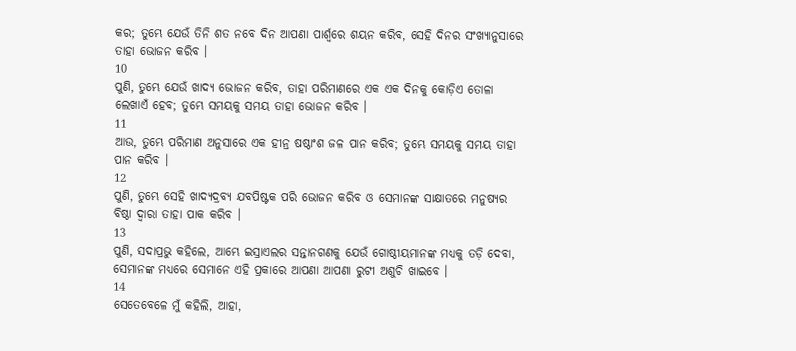କର; ତୁମ୍ଭେ ଯେଉଁ ତିନି ଶତ ନବେ ଦିନ ଆପଣା ପାର୍ଶ୍ଵରେ ଶୟନ କରିବ, ସେହି ଦିନର ସଂଖ୍ୟାନୁସାରେ ତାହା ଭୋଜନ କରିବ ।
10
ପୁଣି, ତୁମ୍ଭେ ଯେଉଁ ଖାଦ୍ୟ ଭୋଜନ କରିବ, ତାହା ପରିମାଣରେ ଏକ ଏକ ଦିନକୁ କୋଡ଼ିଏ ତୋଳା ଲେଖାଏଁ ହେବ; ତୁମ୍ଭେ ସମୟକୁ ସମୟ ତାହା ଭୋଜନ କରିବ ।
11
ଆଉ, ତୁମ୍ଭେ ପରିମାଣ ଅନୁସାରେ ଏକ ହୀନ୍ର ଷଷ୍ଠାଂଶ ଜଳ ପାନ କରିବ; ତୁମ୍ଭେ ସମୟକୁ ସମୟ ତାହା ପାନ କରିବ ।
12
ପୁଣି, ତୁମ୍ଭେ ସେହି ଖାଦ୍ୟଦ୍ରବ୍ୟ ଯବପିଷ୍ଟକ ପରି ଭୋଜନ କରିବ ଓ ସେମାନଙ୍କ ସାକ୍ଷାତରେ ମନୁଷ୍ୟର ବିଷ୍ଠା ଦ୍ଵାରା ତାହା ପାକ କରିବ ।
13
ପୁଣି, ସଦାପ୍ରଭୁ କହିଲେ, ଆମ୍ଭେ ଇସ୍ରାଏଲର ସନ୍ତାନଗଣକୁ ଯେଉଁ ଗୋଷ୍ଠୀୟମାନଙ୍କ ମଧ୍ୟକୁ ତଡ଼ି ଦେବା, ସେମାନଙ୍କ ମଧ୍ୟରେ ସେମାନେ ଏହି ପ୍ରକାରେ ଆପଣା ଆପଣା ରୁଟୀ ଅଶୁଚି ଖାଇବେ ।
14
ସେତେବେଳେ ମୁଁ କହିଲି, ଆହା,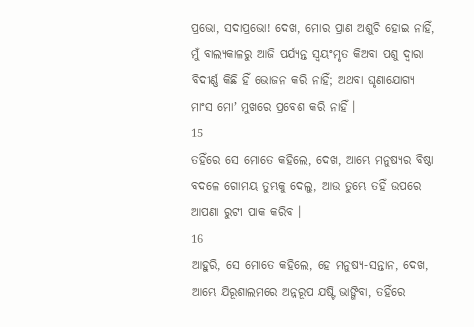ପ୍ରଭୋ, ସଦାପ୍ରଭୋ! ଦେଖ, ମୋର ପ୍ରାଣ ଅଶୁଚି ହୋଇ ନାହିଁ, ମୁଁ ବାଲ୍ୟକାଳରୁ ଆଜି ପର୍ଯ୍ୟନ୍ତ ସ୍ଵୟଂମୃତ କିଅବା ପଶୁ ଦ୍ଵାରା ବିଦୀର୍ଣ୍ଣ କିଛି ହିଁ ଭୋଜନ କରି ନାହିଁ; ଅଥବା ଘୃଣାଯୋଗ୍ୟ ମାଂସ ମୋʼ ମୁଖରେ ପ୍ରବେଶ କରି ନାହିଁ ।
15
ତହିଁରେ ସେ ମୋତେ କହିଲେ, ଦେଖ, ଆମ୍ଭେ ମନୁଷ୍ୟର ବିଷ୍ଠା ବଦଳେ ଗୋମୟ ତୁମ୍ଭକୁ ଦେଲୁ, ଆଉ ତୁମ୍ଭେ ତହିଁ ଉପରେ ଆପଣା ରୁଟୀ ପାକ କରିବ ।
16
ଆହୁରି, ସେ ମୋତେ କହିଲେ, ହେ ମନୁଷ୍ୟ-ସନ୍ତାନ, ଦେଖ, ଆମ୍ଭେ ଯିରୂଶାଲମରେ ଅନ୍ନରୂପ ଯଷ୍ଟି ଭାଙ୍ଗିବା, ତହିଁରେ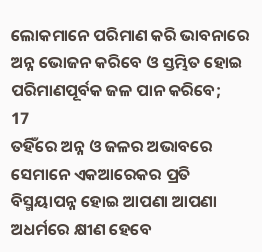ଲୋକମାନେ ପରିମାଣ କରି ଭାବନାରେ ଅନ୍ନ ଭୋଜନ କରିବେ ଓ ସ୍ତମ୍ଭିତ ହୋଇ ପରିମାଣପୂର୍ବକ ଜଳ ପାନ କରିବେ;
17
ତହିଁରେ ଅନ୍ନ ଓ ଜଳର ଅଭାବରେ ସେମାନେ ଏକଆରେକର ପ୍ରତି ବିସ୍ମୟାପନ୍ନ ହୋଇ ଆପଣା ଆପଣା ଅଧର୍ମରେ କ୍ଷୀଣ ହେବେ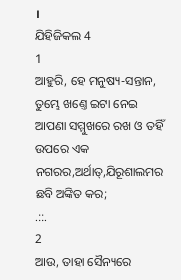।
ଯିହିଜିକଲ 4
1
ଆହୁରି, ହେ ମନୁଷ୍ୟ-ସନ୍ତାନ, ତୁମ୍ଭେ ଖଣ୍ତେ ଇଟା ନେଇ ଆପଣା ସମ୍ମୁଖରେ ରଖ ଓ ତହିଁ ଉପରେ ଏକ ନଗରର,ଅର୍ଥାତ୍,ଯିରୂଶାଲମର ଛବି ଅଙ୍କିତ କର;
.::.
2
ଆଉ, ତାହା ସୈନ୍ୟରେ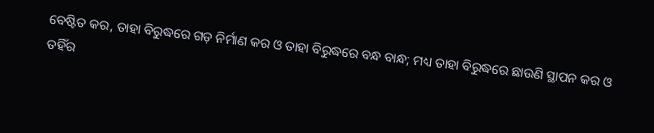ବେଷ୍ଟିତ କର, ତାହା ବିରୁଦ୍ଧରେ ଗଡ଼ ନିର୍ମାଣ କର ଓ ତାହା ବିରୁଦ୍ଧରେ ବନ୍ଧ ବାନ୍ଧ; ମଧ୍ୟ ତାହା ବିରୁଦ୍ଧରେ ଛାଉଣି ସ୍ଥାପନ କର ଓ ତହିଁର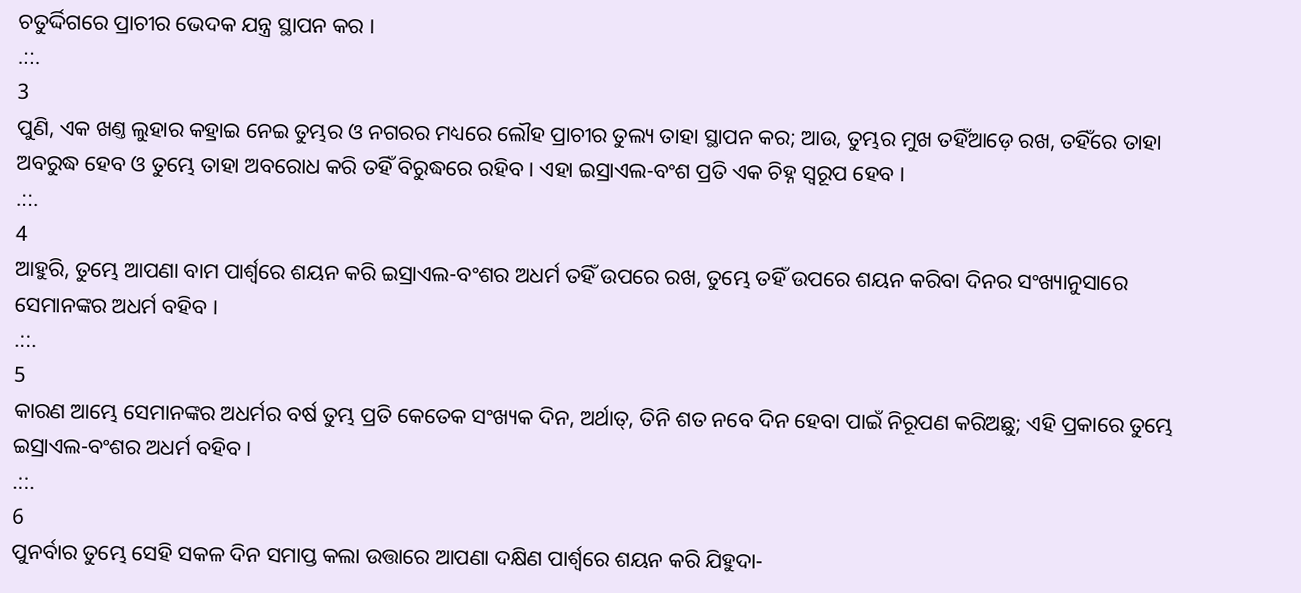ଚତୁର୍ଦ୍ଦିଗରେ ପ୍ରାଚୀର ଭେଦକ ଯନ୍ତ୍ର ସ୍ଥାପନ କର ।
.::.
3
ପୁଣି, ଏକ ଖଣ୍ତ ଲୁହାର କହ୍ରାଇ ନେଇ ତୁମ୍ଭର ଓ ନଗରର ମଧ୍ୟରେ ଲୌହ ପ୍ରାଚୀର ତୁଲ୍ୟ ତାହା ସ୍ଥାପନ କର; ଆଉ, ତୁମ୍ଭର ମୁଖ ତହିଁଆଡ଼େ ରଖ, ତହିଁରେ ତାହା ଅବରୁଦ୍ଧ ହେବ ଓ ତୁମ୍ଭେ ତାହା ଅବରୋଧ କରି ତହିଁ ବିରୁଦ୍ଧରେ ରହିବ । ଏହା ଇସ୍ରାଏଲ-ବଂଶ ପ୍ରତି ଏକ ଚିହ୍ନ ସ୍ଵରୂପ ହେବ ।
.::.
4
ଆହୁରି, ତୁମ୍ଭେ ଆପଣା ବାମ ପାର୍ଶ୍ଵରେ ଶୟନ କରି ଇସ୍ରାଏଲ-ବଂଶର ଅଧର୍ମ ତହିଁ ଉପରେ ରଖ, ତୁମ୍ଭେ ତହିଁ ଉପରେ ଶୟନ କରିବା ଦିନର ସଂଖ୍ୟାନୁସାରେ ସେମାନଙ୍କର ଅଧର୍ମ ବହିବ ।
.::.
5
କାରଣ ଆମ୍ଭେ ସେମାନଙ୍କର ଅଧର୍ମର ବର୍ଷ ତୁମ୍ଭ ପ୍ରତି କେତେକ ସଂଖ୍ୟକ ଦିନ, ଅର୍ଥାତ୍, ତିନି ଶତ ନବେ ଦିନ ହେବା ପାଇଁ ନିରୂପଣ କରିଅଛୁ; ଏହି ପ୍ରକାରେ ତୁମ୍ଭେ ଇସ୍ରାଏଲ-ବଂଶର ଅଧର୍ମ ବହିବ ।
.::.
6
ପୁନର୍ବାର ତୁମ୍ଭେ ସେହି ସକଳ ଦିନ ସମାପ୍ତ କଲା ଉତ୍ତାରେ ଆପଣା ଦକ୍ଷିଣ ପାର୍ଶ୍ଵରେ ଶୟନ କରି ଯିହୁଦା-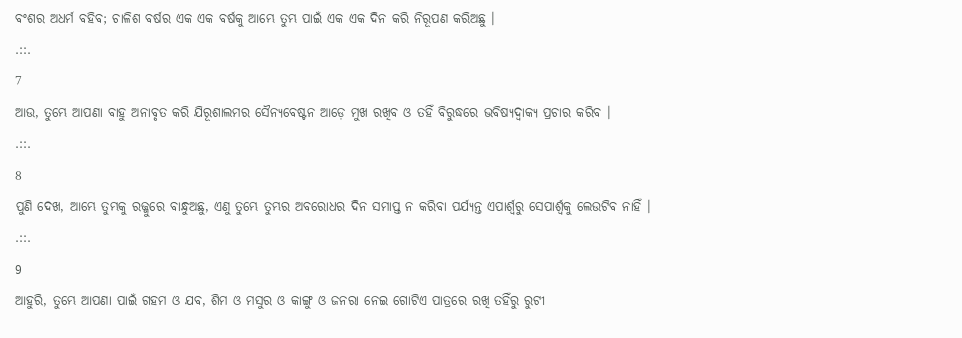ବଂଶର ଅଧର୍ମ ବହିବ; ଚାଳିଶ ବର୍ଷର ଏକ ଏକ ବର୍ଷକୁ ଆମ୍ଭେ ତୁମ୍ଭ ପାଇଁ ଏକ ଏକ ଦିନ କରି ନିରୂପଣ କରିଅଛୁ ।
.::.
7
ଆଉ, ତୁମ୍ଭେ ଆପଣା ବାହୁ ଅନାବୃତ କରି ଯିରୂଶାଲମର ସୈନ୍ୟବେଷ୍ଟନ ଆଡ଼େ ମୁଖ ରଖିବ ଓ ତହିଁ ବିରୁଦ୍ଧରେ ଭବିଷ୍ୟଦ୍ବାକ୍ୟ ପ୍ରଚାର କରିବ ।
.::.
8
ପୁଣି ଦେଖ, ଆମ୍ଭେ ତୁମ୍ଭକୁ ରଜ୍ଜୁରେ ବାନ୍ଧୁଅଛୁ, ଏଣୁ ତୁମ୍ଭେ ତୁମ୍ଭର ଅବରୋଧର ଦିନ ସମାପ୍ତ ନ କରିବା ପର୍ଯ୍ୟନ୍ତ ଏପାର୍ଶ୍ଵରୁ ସେପାର୍ଶ୍ଵକୁ ଲେଉଟିବ ନାହିଁ ।
.::.
9
ଆହୁରି, ତୁମ୍ଭେ ଆପଣା ପାଇଁ ଗହମ ଓ ଯବ, ଶିମ ଓ ମସୁର ଓ କାଙ୍ଗୁ ଓ ଜନରା ନେଇ ଗୋଟିଏ ପାତ୍ରରେ ରଖି ତହିଁରୁ ରୁଟୀ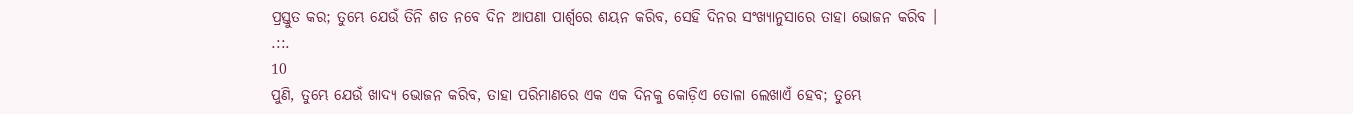ପ୍ରସ୍ତୁତ କର; ତୁମ୍ଭେ ଯେଉଁ ତିନି ଶତ ନବେ ଦିନ ଆପଣା ପାର୍ଶ୍ଵରେ ଶୟନ କରିବ, ସେହି ଦିନର ସଂଖ୍ୟାନୁସାରେ ତାହା ଭୋଜନ କରିବ ।
.::.
10
ପୁଣି, ତୁମ୍ଭେ ଯେଉଁ ଖାଦ୍ୟ ଭୋଜନ କରିବ, ତାହା ପରିମାଣରେ ଏକ ଏକ ଦିନକୁ କୋଡ଼ିଏ ତୋଳା ଲେଖାଏଁ ହେବ; ତୁମ୍ଭେ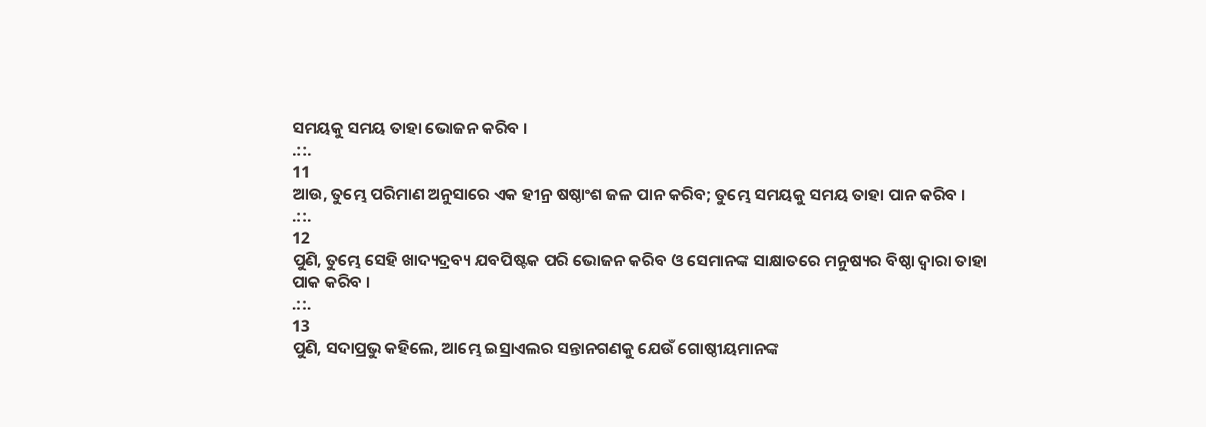ସମୟକୁ ସମୟ ତାହା ଭୋଜନ କରିବ ।
.::.
11
ଆଉ, ତୁମ୍ଭେ ପରିମାଣ ଅନୁସାରେ ଏକ ହୀନ୍ର ଷଷ୍ଠାଂଶ ଜଳ ପାନ କରିବ; ତୁମ୍ଭେ ସମୟକୁ ସମୟ ତାହା ପାନ କରିବ ।
.::.
12
ପୁଣି, ତୁମ୍ଭେ ସେହି ଖାଦ୍ୟଦ୍ରବ୍ୟ ଯବପିଷ୍ଟକ ପରି ଭୋଜନ କରିବ ଓ ସେମାନଙ୍କ ସାକ୍ଷାତରେ ମନୁଷ୍ୟର ବିଷ୍ଠା ଦ୍ଵାରା ତାହା ପାକ କରିବ ।
.::.
13
ପୁଣି, ସଦାପ୍ରଭୁ କହିଲେ, ଆମ୍ଭେ ଇସ୍ରାଏଲର ସନ୍ତାନଗଣକୁ ଯେଉଁ ଗୋଷ୍ଠୀୟମାନଙ୍କ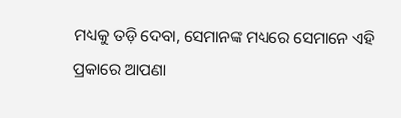ମଧ୍ୟକୁ ତଡ଼ି ଦେବା, ସେମାନଙ୍କ ମଧ୍ୟରେ ସେମାନେ ଏହି ପ୍ରକାରେ ଆପଣା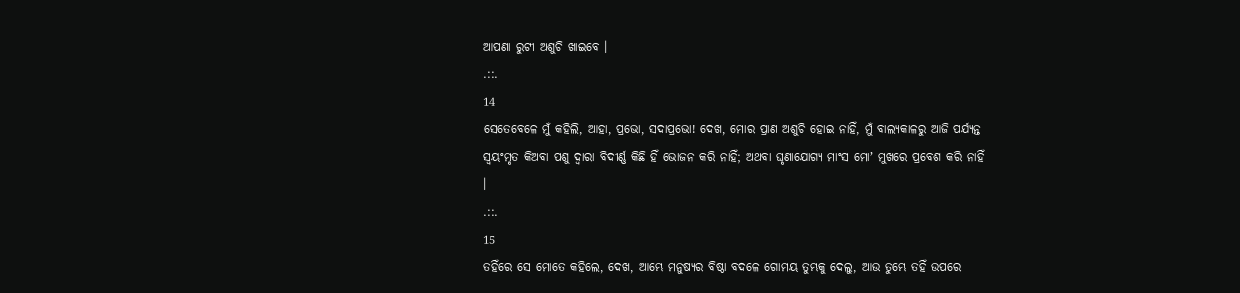ଆପଣା ରୁଟୀ ଅଶୁଚି ଖାଇବେ ।
.::.
14
ସେତେବେଳେ ମୁଁ କହିଲି, ଆହା, ପ୍ରଭୋ, ସଦାପ୍ରଭୋ! ଦେଖ, ମୋର ପ୍ରାଣ ଅଶୁଚି ହୋଇ ନାହିଁ, ମୁଁ ବାଲ୍ୟକାଳରୁ ଆଜି ପର୍ଯ୍ୟନ୍ତ ସ୍ଵୟଂମୃତ କିଅବା ପଶୁ ଦ୍ଵାରା ବିଦୀର୍ଣ୍ଣ କିଛି ହିଁ ଭୋଜନ କରି ନାହିଁ; ଅଥବା ଘୃଣାଯୋଗ୍ୟ ମାଂସ ମୋʼ ମୁଖରେ ପ୍ରବେଶ କରି ନାହିଁ ।
.::.
15
ତହିଁରେ ସେ ମୋତେ କହିଲେ, ଦେଖ, ଆମ୍ଭେ ମନୁଷ୍ୟର ବିଷ୍ଠା ବଦଳେ ଗୋମୟ ତୁମ୍ଭକୁ ଦେଲୁ, ଆଉ ତୁମ୍ଭେ ତହିଁ ଉପରେ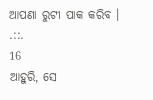ଆପଣା ରୁଟୀ ପାକ କରିବ ।
.::.
16
ଆହୁରି, ସେ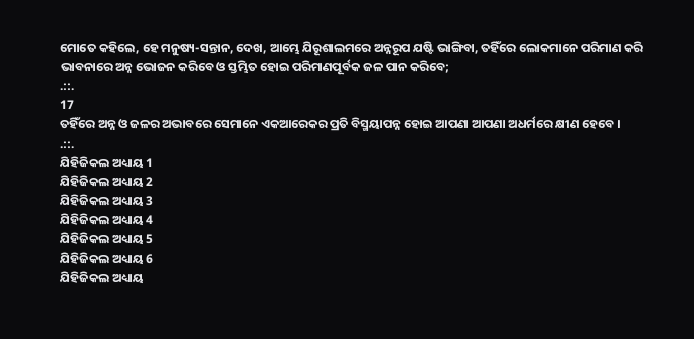ମୋତେ କହିଲେ, ହେ ମନୁଷ୍ୟ-ସନ୍ତାନ, ଦେଖ, ଆମ୍ଭେ ଯିରୂଶାଲମରେ ଅନ୍ନରୂପ ଯଷ୍ଟି ଭାଙ୍ଗିବା, ତହିଁରେ ଲୋକମାନେ ପରିମାଣ କରି ଭାବନାରେ ଅନ୍ନ ଭୋଜନ କରିବେ ଓ ସ୍ତମ୍ଭିତ ହୋଇ ପରିମାଣପୂର୍ବକ ଜଳ ପାନ କରିବେ;
.::.
17
ତହିଁରେ ଅନ୍ନ ଓ ଜଳର ଅଭାବରେ ସେମାନେ ଏକଆରେକର ପ୍ରତି ବିସ୍ମୟାପନ୍ନ ହୋଇ ଆପଣା ଆପଣା ଅଧର୍ମରେ କ୍ଷୀଣ ହେବେ ।
.::.
ଯିହିଜିକଲ ଅଧ୍ୟାୟ 1
ଯିହିଜିକଲ ଅଧ୍ୟାୟ 2
ଯିହିଜିକଲ ଅଧ୍ୟାୟ 3
ଯିହିଜିକଲ ଅଧ୍ୟାୟ 4
ଯିହିଜିକଲ ଅଧ୍ୟାୟ 5
ଯିହିଜିକଲ ଅଧ୍ୟାୟ 6
ଯିହିଜିକଲ ଅଧ୍ୟାୟ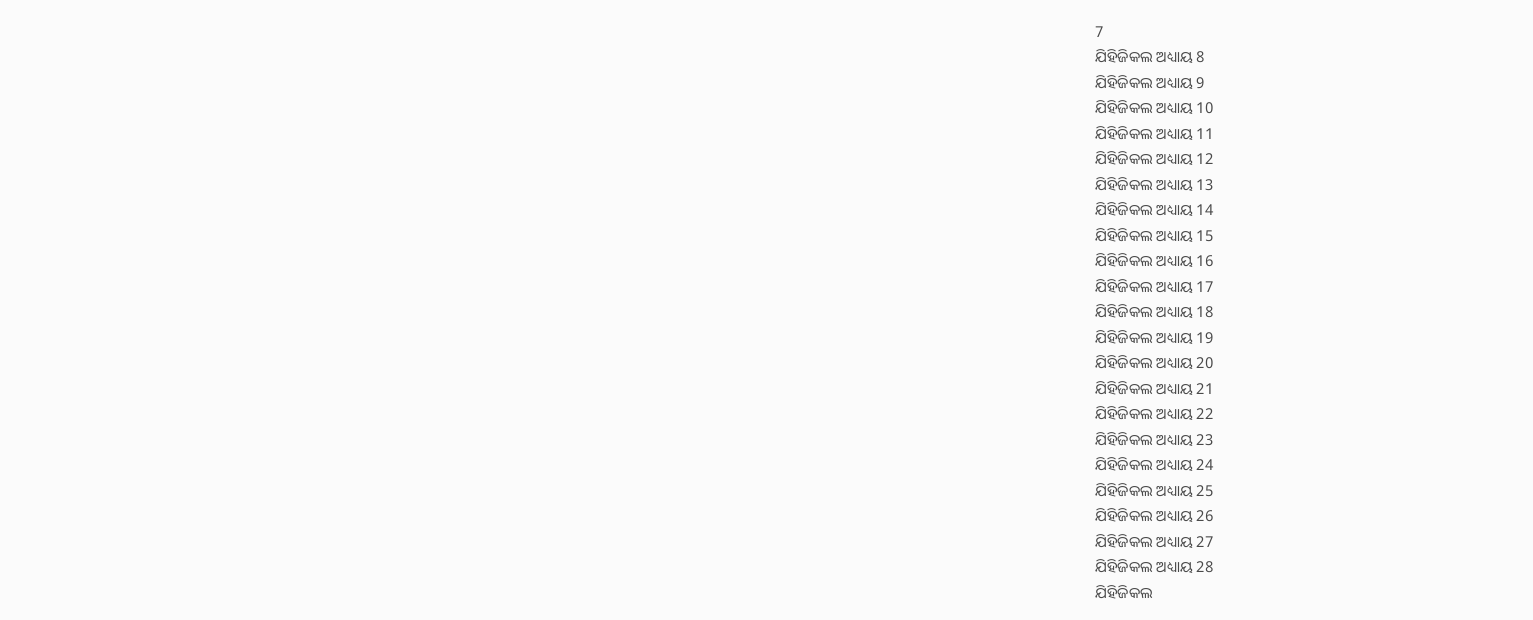7
ଯିହିଜିକଲ ଅଧ୍ୟାୟ 8
ଯିହିଜିକଲ ଅଧ୍ୟାୟ 9
ଯିହିଜିକଲ ଅଧ୍ୟାୟ 10
ଯିହିଜିକଲ ଅଧ୍ୟାୟ 11
ଯିହିଜିକଲ ଅଧ୍ୟାୟ 12
ଯିହିଜିକଲ ଅଧ୍ୟାୟ 13
ଯିହିଜିକଲ ଅଧ୍ୟାୟ 14
ଯିହିଜିକଲ ଅଧ୍ୟାୟ 15
ଯିହିଜିକଲ ଅଧ୍ୟାୟ 16
ଯିହିଜିକଲ ଅଧ୍ୟାୟ 17
ଯିହିଜିକଲ ଅଧ୍ୟାୟ 18
ଯିହିଜିକଲ ଅଧ୍ୟାୟ 19
ଯିହିଜିକଲ ଅଧ୍ୟାୟ 20
ଯିହିଜିକଲ ଅଧ୍ୟାୟ 21
ଯିହିଜିକଲ ଅଧ୍ୟାୟ 22
ଯିହିଜିକଲ ଅଧ୍ୟାୟ 23
ଯିହିଜିକଲ ଅଧ୍ୟାୟ 24
ଯିହିଜିକଲ ଅଧ୍ୟାୟ 25
ଯିହିଜିକଲ ଅଧ୍ୟାୟ 26
ଯିହିଜିକଲ ଅଧ୍ୟାୟ 27
ଯିହିଜିକଲ ଅଧ୍ୟାୟ 28
ଯିହିଜିକଲ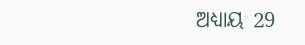ଅଧ୍ୟାୟ 29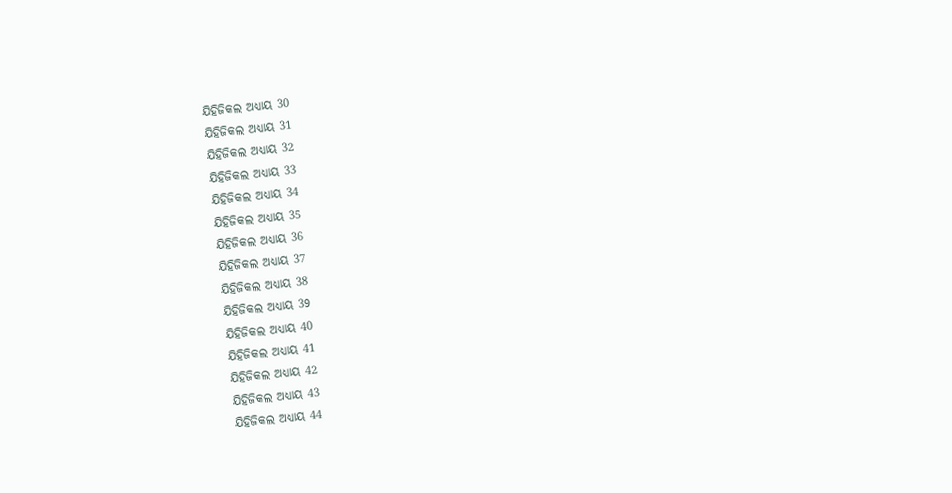ଯିହିଜିକଲ ଅଧ୍ୟାୟ 30
ଯିହିଜିକଲ ଅଧ୍ୟାୟ 31
ଯିହିଜିକଲ ଅଧ୍ୟାୟ 32
ଯିହିଜିକଲ ଅଧ୍ୟାୟ 33
ଯିହିଜିକଲ ଅଧ୍ୟାୟ 34
ଯିହିଜିକଲ ଅଧ୍ୟାୟ 35
ଯିହିଜିକଲ ଅଧ୍ୟାୟ 36
ଯିହିଜିକଲ ଅଧ୍ୟାୟ 37
ଯିହିଜିକଲ ଅଧ୍ୟାୟ 38
ଯିହିଜିକଲ ଅଧ୍ୟାୟ 39
ଯିହିଜିକଲ ଅଧ୍ୟାୟ 40
ଯିହିଜିକଲ ଅଧ୍ୟାୟ 41
ଯିହିଜିକଲ ଅଧ୍ୟାୟ 42
ଯିହିଜିକଲ ଅଧ୍ୟାୟ 43
ଯିହିଜିକଲ ଅଧ୍ୟାୟ 44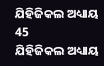ଯିହିଜିକଲ ଅଧ୍ୟାୟ 45
ଯିହିଜିକଲ ଅଧ୍ୟାୟ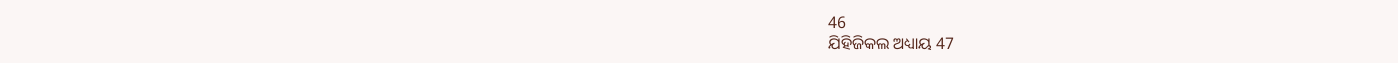46
ଯିହିଜିକଲ ଅଧ୍ୟାୟ 47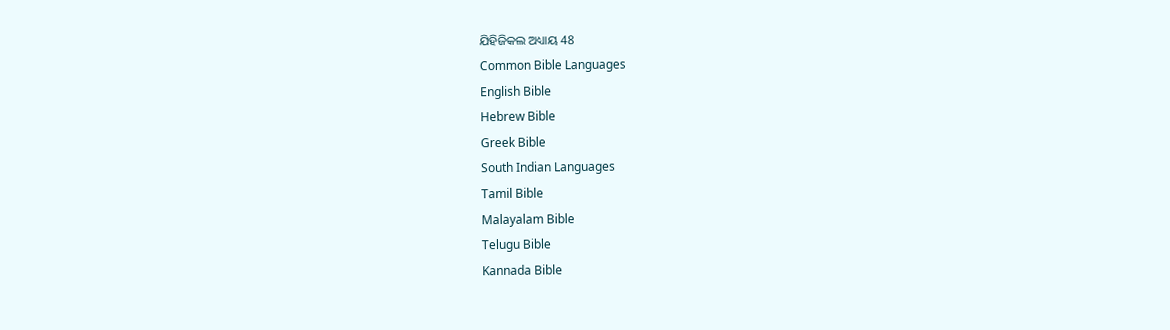ଯିହିଜିକଲ ଅଧ୍ୟାୟ 48
Common Bible Languages
English Bible
Hebrew Bible
Greek Bible
South Indian Languages
Tamil Bible
Malayalam Bible
Telugu Bible
Kannada Bible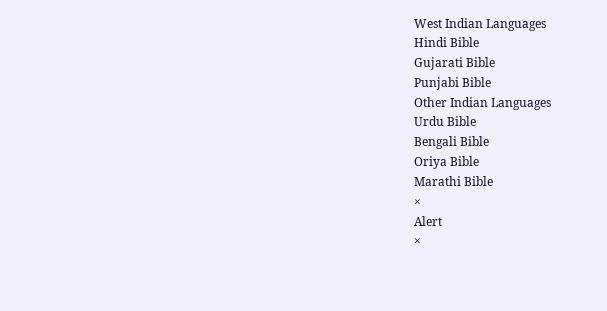West Indian Languages
Hindi Bible
Gujarati Bible
Punjabi Bible
Other Indian Languages
Urdu Bible
Bengali Bible
Oriya Bible
Marathi Bible
×
Alert
×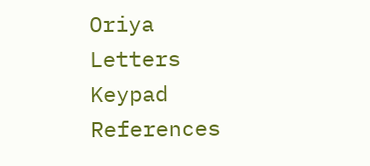Oriya Letters Keypad References